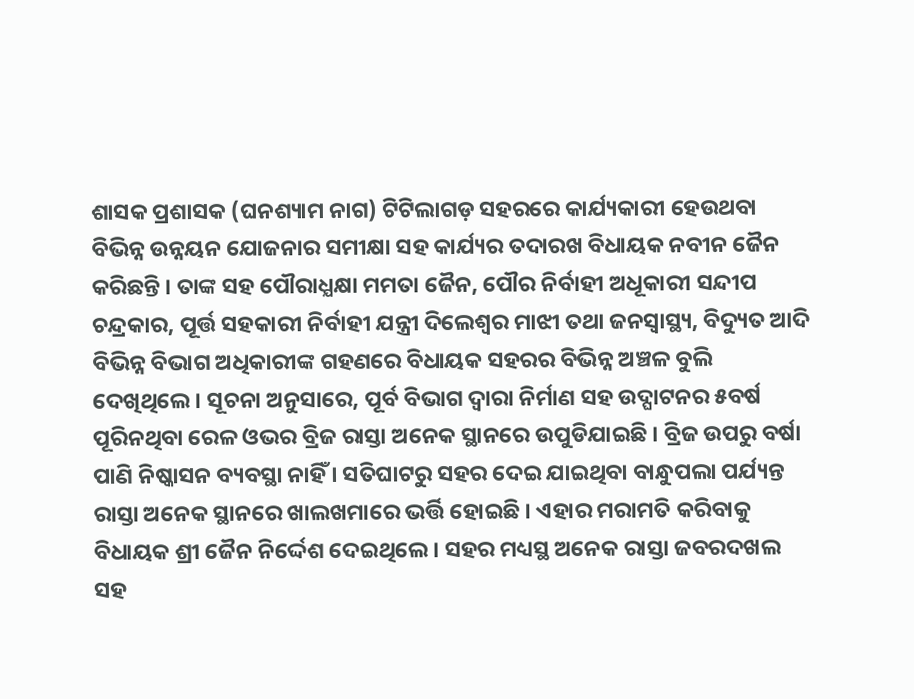ଶାସକ ପ୍ରଶାସକ (ଘନଶ୍ୟାମ ନାଗ) ଟିଟିଲାଗଡ଼ ସହରରେ କାର୍ଯ୍ୟକାରୀ ହେଉଥବା ବିଭିନ୍ନ ଉନ୍ନୟନ ଯୋଜନାର ସମୀକ୍ଷା ସହ କାର୍ଯ୍ୟର ତଦାରଖ ବିଧାୟକ ନବୀନ ଜୈନ କରିଛନ୍ତି । ତାଙ୍କ ସହ ପୌରାଧ୍ଯକ୍ଷା ମମତା ଜୈନ, ପୌର ନିର୍ବାହୀ ଅଧୂକାରୀ ସନ୍ଦୀପ ଚନ୍ଦ୍ରକାର, ପୂର୍ତ୍ତ ସହକାରୀ ନିର୍ବାହୀ ଯନ୍ତ୍ରୀ ଦିଲେଶ୍ବର ମାଝୀ ତଥା ଜନସ୍ବାସ୍ଥ୍ୟ, ବିଦ୍ୟୁତ ଆଦି ବିଭିନ୍ନ ବିଭାଗ ଅଧିକାରୀଙ୍କ ଗହଣରେ ବିଧାୟକ ସହରର ବିଭିନ୍ନ ଅଞ୍ଚଳ ବୁଲି ଦେଖିଥିଲେ । ସୂଚନା ଅନୁସାରେ, ପୂର୍ବ ବିଭାଗ ଦ୍ବାରା ନିର୍ମାଣ ସହ ଉଦ୍ଘାଟନର ୫ବର୍ଷ ପୂରିନଥିବା ରେଳ ଓଭର ବ୍ରିଜ ରାସ୍ତା ଅନେକ ସ୍ଥାନରେ ଉପୁଡିଯାଇଛି । ବ୍ରିଜ ଉପରୁ ବର୍ଷା ପାଣି ନିଷ୍କାସନ ବ୍ୟବସ୍ଥା ନାହିଁ । ସତିଘାଟରୁ ସହର ଦେଇ ଯାଇଥିବା ବାନ୍ଧୁପଲା ପର୍ଯ୍ୟନ୍ତ ରାସ୍ତା ଅନେକ ସ୍ଥାନରେ ଖାଲଖମାରେ ଭର୍ତ୍ତି ହୋଇଛି । ଏହାର ମରାମତି କରିବାକୁ ବିଧାୟକ ଶ୍ରୀ ଜୈନ ନିର୍ଦ୍ଦେଶ ଦେଇଥିଲେ । ସହର ମଧ୍ୟସ୍ଥ ଅନେକ ରାସ୍ତା ଜବରଦଖଲ ସହ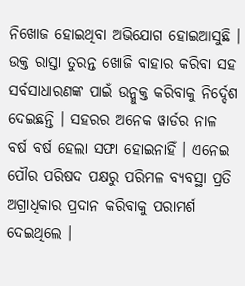ନିଖୋଜ ହୋଇଥିବା ଅଭିଯୋଗ ହୋଇଆସୁଛି । ଉକ୍ତ ରାସ୍ତା ତୁରନ୍ତ ଖୋଜି ବାହାର କରିବା ସହ ସର୍ବସାଧାରଣଙ୍କ ପାଇଁ ଉନ୍ମୁକ୍ତ କରିବାକୁ ନିର୍ଦ୍ଦେଶ ଦେଇଛନ୍ତି । ସହରର ଅନେକ ୱାର୍ଡର ନାଳ ବର୍ଷ ବର୍ଷ ହେଲା ସଫା ହୋଇନାହିଁ । ଏନେଇ ପୌର ପରିଷଦ ପକ୍ଷରୁ ପରିମଳ ବ୍ୟବସ୍ଥା ପ୍ରତି ଅଗ୍ରାଧିକାର ପ୍ରଦାନ କରିବାକୁ ପରାମର୍ଶ ଦେଇଥିଲେ ।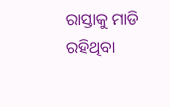ରାସ୍ତାକୁ ମାଡି ରହିଥିବା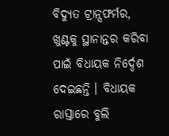ବିଦ୍ଯୁତ ଟ୍ରାନ୍ସଫର୍ମର, ଖୁଣ୍ଟକୁ ସ୍ଥାନାନ୍ତର କରିବା ପାଇଁ ବିଧାୟକ ନିର୍ଦ୍ଦେଶ ଦେଇଛନ୍ତି । ବିଧାୟକ ରାସ୍ତାରେ ବୁଲି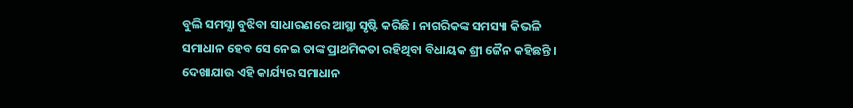ବୁଲି ସମସ୍ଯା ବୁଝିବା ସାଧାରଣରେ ଆସ୍ଥା ସୃଷ୍ଟି କରିଛି । ନାଗରିକଙ୍କ ସମସ୍ୟା କିଭଳି ସମାଧାନ ହେବ ସେ ନେଇ ତାଙ୍କ ପ୍ରାଥମିକତା ରହିଥିବା ବିଧାୟକ ଶ୍ରୀ ଜୈନ କହିଛନ୍ତି ।
ଦେଖାଯାଉ ଏହି କାର୍ଯ୍ୟର ସମାଧାନ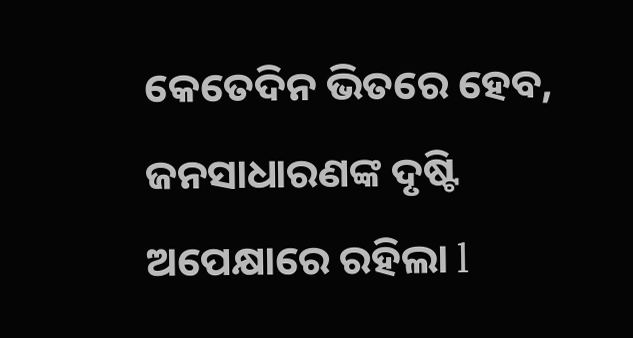କେତେଦିନ ଭିତରେ ହେବ, ଜନସାଧାରଣଙ୍କ ଦୃଷ୍ଟି ଅପେକ୍ଷାରେ ରହିଲା l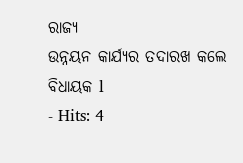ରାଜ୍ୟ
ଉନ୍ନୟନ କାର୍ଯ୍ୟର ତଦାରଖ କଲେ ବିଧାୟକ l
- Hits: 4